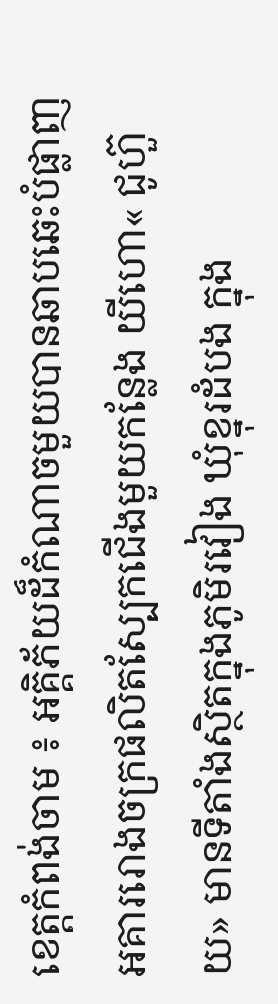ខេត្តកំពង់ចាម ៖ អគ្គិភ័យដ៏កំណាចមួយបានឆាបឆេះបំផ្លាញអគាររោងចក្រផលិតស្បែកជើងមួយកន្លែង យីហោ« ជូហ៊ួយ» មានទីតាំងស្ថិតក្នុងភូមិរវៀង ឃុំខ្នុរដំបង ក្នុង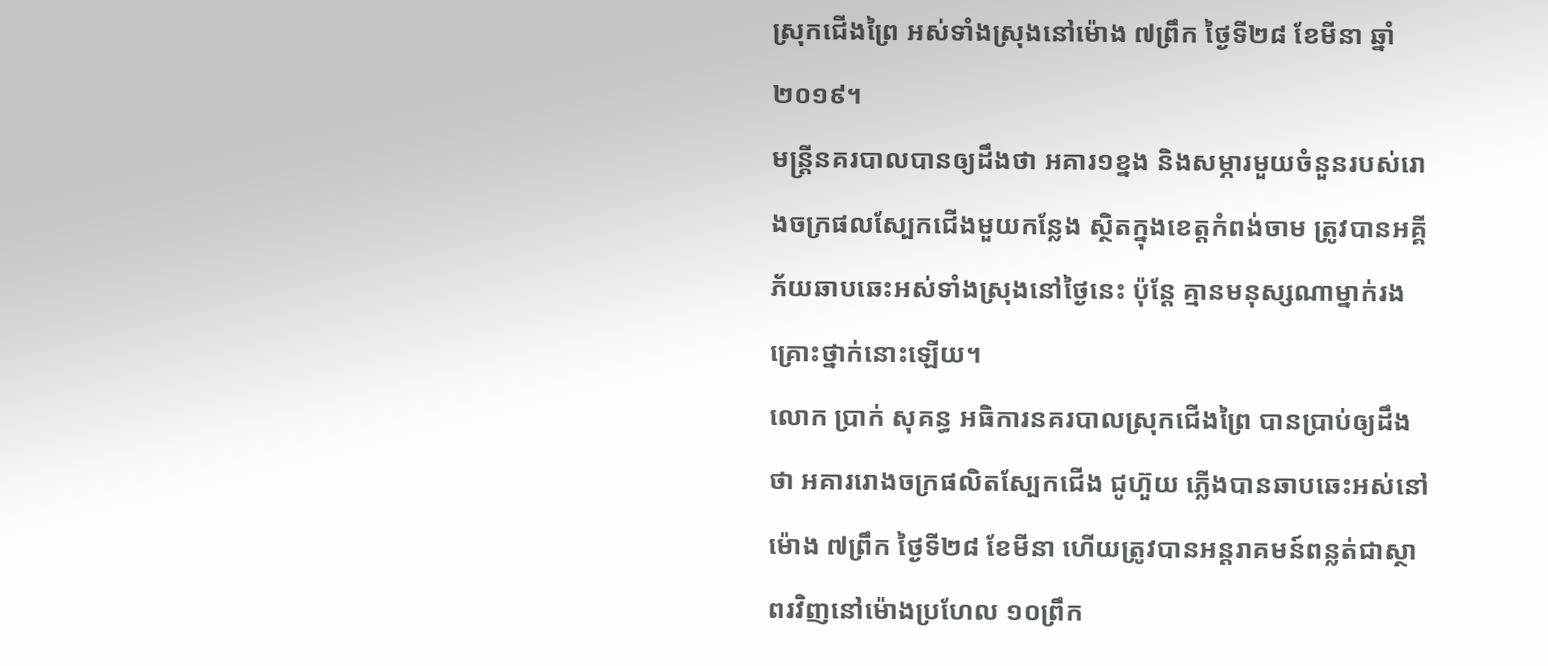ស្រុកជើងព្រៃ អស់ទាំងស្រុងនៅម៉ោង ៧ព្រឹក ថ្ងៃទី២៨ ខែមីនា ឆ្នាំ២០១៩។
មន្ត្រីនគរបាលបានឲ្យដឹងថា អគារ១ខ្នង និងសម្ភារមួយចំនួនរបស់រោងចក្រផលស្បែកជើងមួយកន្លែង ស្ថិតក្នុងខេត្តកំពង់ចាម ត្រូវបានអគ្គីភ័យឆាបឆេះអស់ទាំងស្រុងនៅថ្ងៃនេះ ប៉ុន្តែ គ្មានមនុស្សណាម្នាក់រងគ្រោះថ្នាក់នោះឡើយ។
លោក ប្រាក់ សុគន្ធ អធិការនគរបាលស្រុកជើងព្រៃ បានប្រាប់ឲ្យដឹងថា អគាររោងចក្រផលិតស្បែកជើង ជូហ៊ួយ ភ្លើងបានឆាបឆេះអស់នៅម៉ោង ៧ព្រឹក ថ្ងៃទី២៨ ខែមីនា ហើយត្រូវបានអន្តរាគមន៍ពន្លត់ជាស្ថាពរវិញនៅម៉ោងប្រហែល ១០ព្រឹក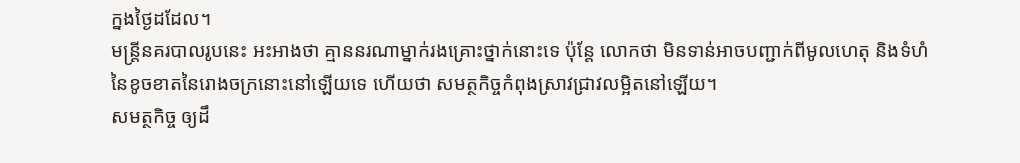ក្នងថ្ងៃដដែល។
មន្ត្រីនគរបាលរូបនេះ អះអាងថា គ្មាននរណាម្នាក់រងគ្រោះថ្នាក់នោះទេ ប៉ុន្តែ លោកថា មិនទាន់អាចបញ្ជាក់ពីមូលហេតុ និងទំហំនៃខូចខាតនៃរោងចក្រនោះនៅឡើយទេ ហើយថា សមត្ថកិច្ចកំពុងស្រាវជ្រាវលម្អិតនៅឡើយ។
សមត្ថកិច្ច ឲ្យដឹ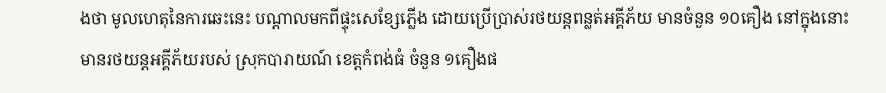ងថា មូលហេតុនៃការឆេះនេះ បណ្តាលមកពីផ្ទុះសេខ្សែភ្លើង ដោយប្រើប្រាស់រថយន្តពន្លត់អគ្គីភ័យ មានចំនួន ១០គឿង នៅក្នុងនោះមានរថយន្តអគ្គីភ័យរបស់ ស្រុកបារាយណ៍ ខេត្តកំពង់ធំ ចំនួន ១គឿងផ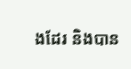ងដែរ និងបាន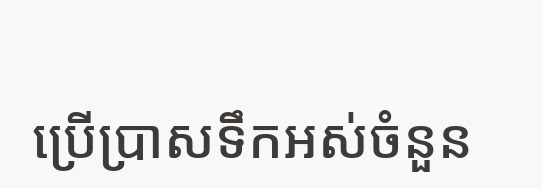ប្រើប្រាសទឹកអស់ចំនួន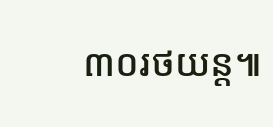៣០រថយន្ត៕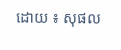ដោយ ៖ សុផល